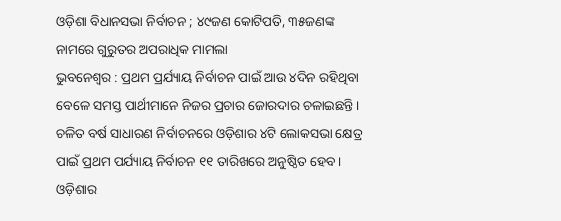ଓଡ଼ିଶା ବିଧାନସଭା ନିର୍ବାଚନ ; ୪୯ଜଣ କୋଟିପତି, ୩୫ଜଣଙ୍କ ନାମରେ ଗୁରୁତର ଅପରାଧିକ ମାମଲା
ଭୁବନେଶ୍ୱର : ପ୍ରଥମ ପ୍ରର୍ଯ୍ୟାୟ ନିର୍ବାଚନ ପାଇଁ ଆଉ ୪ଦିନ ରହିଥିବା ବେଳେ ସମସ୍ତ ପାର୍ଥୀମାନେ ନିଜର ପ୍ରଚାର ଜୋରଦାର ଚଳାଇଛନ୍ତି। ଚଳିତ ବର୍ଷ ସାଧାରଣ ନିର୍ବାଚନରେ ଓଡ଼ିଶାର ୪ଟି ଲୋକସଭା କ୍ଷେତ୍ର ପାଇଁ ପ୍ରଥମ ପର୍ଯ୍ୟାୟ ନିର୍ବାଚନ ୧୧ ତାରିଖରେ ଅନୁଷ୍ଠିତ ହେବ। ଓଡ଼ିଶାର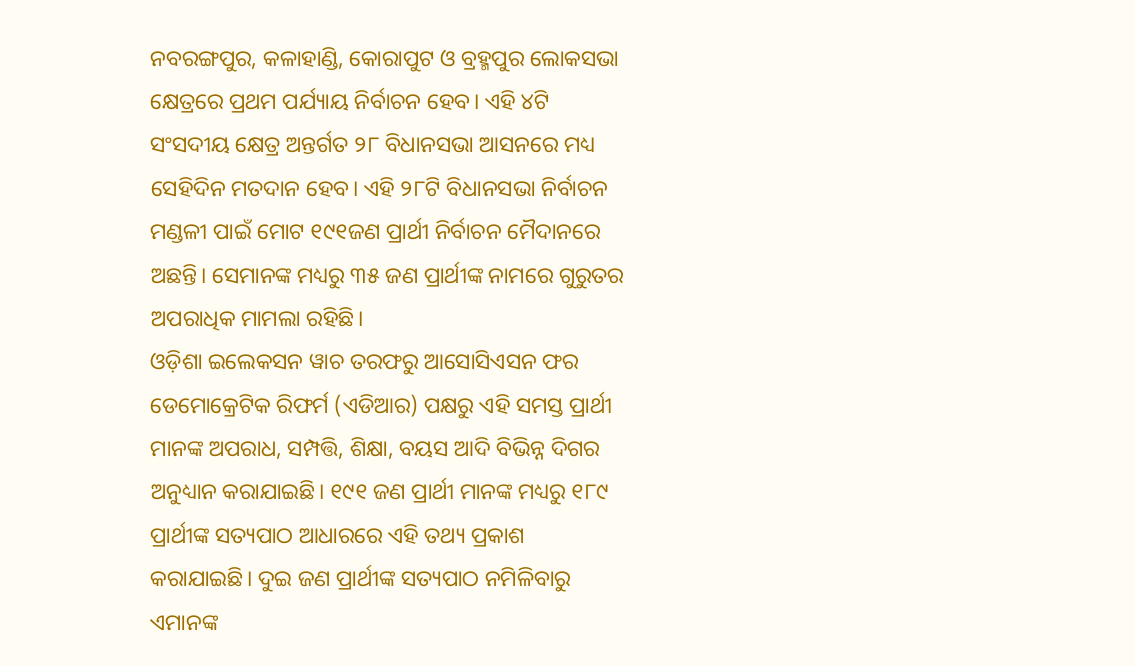ନବରଙ୍ଗପୁର, କଳାହାଣ୍ଡି, କୋରାପୁଟ ଓ ବ୍ରହ୍ମପୁର ଲୋକସଭା କ୍ଷେତ୍ରରେ ପ୍ରଥମ ପର୍ଯ୍ୟାୟ ନିର୍ବାଚନ ହେବ। ଏହି ୪ଟି ସଂସଦୀୟ କ୍ଷେତ୍ର ଅନ୍ତର୍ଗତ ୨୮ ବିଧାନସଭା ଆସନରେ ମଧ୍ୟ ସେହିଦିନ ମତଦାନ ହେବ। ଏହି ୨୮ଟି ବିଧାନସଭା ନିର୍ବାଚନ ମଣ୍ଡଳୀ ପାଇଁ ମୋଟ ୧୯୧ଜଣ ପ୍ରାର୍ଥୀ ନିର୍ବାଚନ ମୈଦାନରେ ଅଛନ୍ତି। ସେମାନଙ୍କ ମଧ୍ୟରୁ ୩୫ ଜଣ ପ୍ରାର୍ଥୀଙ୍କ ନାମରେ ଗୁରୁତର ଅପରାଧିକ ମାମଲା ରହିଛି।
ଓଡ଼ିଶା ଇଲେକସନ ୱାଚ ତରଫରୁ ଆସୋସିଏସନ ଫର ଡେମୋକ୍ରେଟିକ ରିଫର୍ମ (ଏଡିଆର) ପକ୍ଷରୁ ଏହି ସମସ୍ତ ପ୍ରାର୍ଥୀ ମାନଙ୍କ ଅପରାଧ, ସମ୍ପତ୍ତି, ଶିକ୍ଷା, ବୟସ ଆଦି ବିଭିନ୍ନ ଦିଗର ଅନୁଧ୍ୟାନ କରାଯାଇଛି। ୧୯୧ ଜଣ ପ୍ରାର୍ଥୀ ମାନଙ୍କ ମଧ୍ୟରୁ ୧୮୯ ପ୍ରାର୍ଥୀଙ୍କ ସତ୍ୟପାଠ ଆଧାରରେ ଏହି ତଥ୍ୟ ପ୍ରକାଶ କରାଯାଇଛି। ଦୁଇ ଜଣ ପ୍ରାର୍ଥୀଙ୍କ ସତ୍ୟପାଠ ନମିଳିବାରୁ ଏମାନଙ୍କ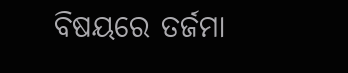ବିଷୟରେ ତର୍ଜମା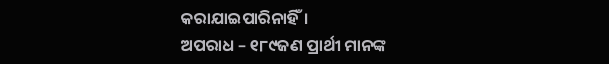କରାଯାଇପାରିନାହିଁ।
ଅପରାଧ – ୧୮୯ଜଣ ପ୍ରାର୍ଥୀ ମାନଙ୍କ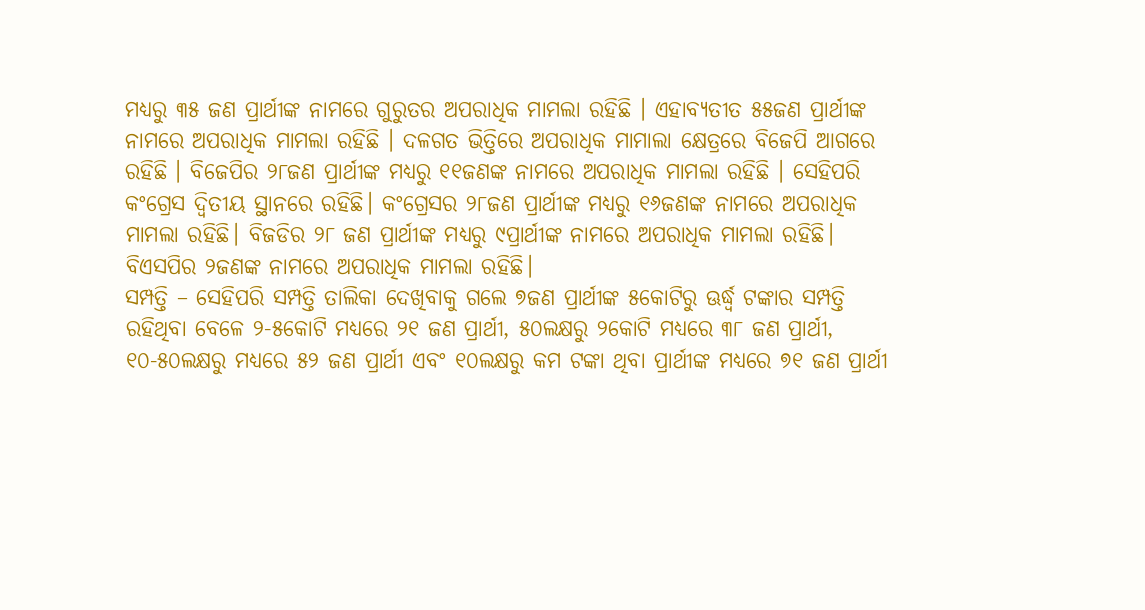ମଧ୍ୟରୁ ୩୫ ଜଣ ପ୍ରାର୍ଥୀଙ୍କ ନାମରେ ଗୁରୁତର ଅପରାଧିକ ମାମଲା ରହିଛି । ଏହାବ୍ୟତୀତ ୫୫ଜଣ ପ୍ରାର୍ଥୀଙ୍କ ନାମରେ ଅପରାଧିକ ମାମଲା ରହିଛି । ଦଳଗତ ଭିତ୍ତିରେ ଅପରାଧିକ ମାମାଲା କ୍ଷେତ୍ରରେ ବିଜେପି ଆଗରେ ରହିଛି । ବିଜେପିର ୨୮ଜଣ ପ୍ରାର୍ଥୀଙ୍କ ମଧ୍ୟରୁ ୧୧ଜଣଙ୍କ ନାମରେ ଅପରାଧିକ ମାମଲା ରହିଛି । ସେହିପରି କଂଗ୍ରେସ ଦ୍ୱିତୀୟ ସ୍ଥାନରେ ରହିଛି। କଂଗ୍ରେସର ୨୮ଜଣ ପ୍ରାର୍ଥୀଙ୍କ ମଧ୍ୟରୁ ୧୬ଜଣଙ୍କ ନାମରେ ଅପରାଧିକ ମାମଲା ରହିଛି। ବିଜଡିର ୨୮ ଜଣ ପ୍ରାର୍ଥୀଙ୍କ ମଧ୍ୟରୁ ୯ପ୍ରାର୍ଥୀଙ୍କ ନାମରେ ଅପରାଧିକ ମାମଲା ରହିଛି। ବିଏସପିର ୨ଜଣଙ୍କ ନାମରେ ଅପରାଧିକ ମାମଲା ରହିଛି।
ସମ୍ପତ୍ତି – ସେହିପରି ସମ୍ପତ୍ତି ତାଲିକା ଦେଖିବାକୁ ଗଲେ ୭ଜଣ ପ୍ରାର୍ଥୀଙ୍କ ୫କୋଟିରୁ ଊର୍ଦ୍ଧ୍ବ ଟଙ୍କାର ସମ୍ପତ୍ତି ରହିଥିବା ବେଳେ ୨-୫କୋଟି ମଧ୍ୟରେ ୨୧ ଜଣ ପ୍ରାର୍ଥୀ, ୫୦ଲକ୍ଷରୁ ୨କୋଟି ମଧ୍ୟରେ ୩୮ ଜଣ ପ୍ରାର୍ଥୀ, ୧୦-୫୦ଲକ୍ଷରୁ ମଧ୍ୟରେ ୫୨ ଜଣ ପ୍ରାର୍ଥୀ ଏବଂ ୧୦ଲକ୍ଷରୁ କମ ଟଙ୍କା ଥିବା ପ୍ରାର୍ଥୀଙ୍କ ମଧ୍ୟରେ ୭୧ ଜଣ ପ୍ରାର୍ଥୀ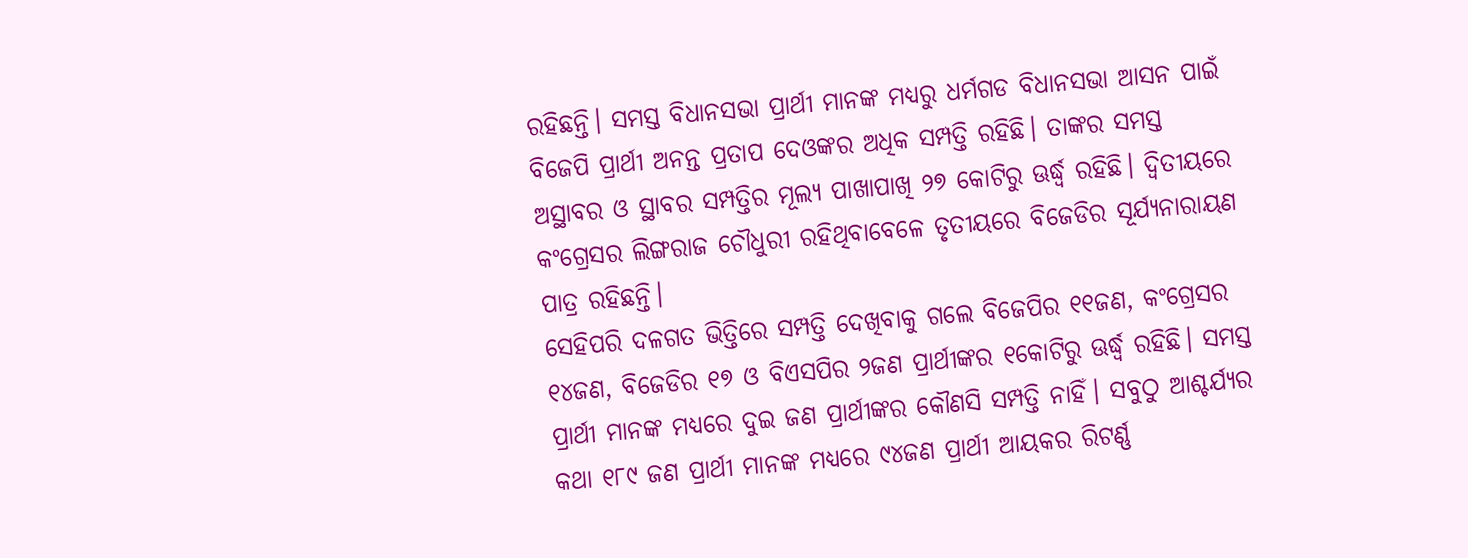ରହିଛନ୍ତି। ସମସ୍ତ ବିଧାନସଭା ପ୍ରାର୍ଥୀ ମାନଙ୍କ ମଧ୍ୟରୁ ଧର୍ମଗଡ ବିଧାନସଭା ଆସନ ପାଇଁ ବିଜେପି ପ୍ରାର୍ଥୀ ଅନନ୍ତ ପ୍ରତାପ ଦେଓଙ୍କର ଅଧିକ ସମ୍ପତ୍ତି ରହିଛି। ତାଙ୍କର ସମସ୍ତ ଅସ୍ଥାବର ଓ ସ୍ଥାବର ସମ୍ପତ୍ତିର ମୂଲ୍ୟ ପାଖାପାଖି ୨୭ କୋଟିରୁ ଊର୍ଦ୍ଧ୍ବ ରହିଛି। ଦ୍ୱିତୀୟରେ କଂଗ୍ରେସର ଲିଙ୍ଗରାଜ ଚୌଧୁରୀ ରହିଥିବାବେଳେ ତୃତୀୟରେ ବିଜେଡିର ସୂର୍ଯ୍ୟନାରାୟଣ ପାତ୍ର ରହିଛନ୍ତି।
ସେହିପରି ଦଳଗତ ଭିତ୍ତିରେ ସମ୍ପତ୍ତି ଦେଖିବାକୁ ଗଲେ ବିଜେପିର ୧୧ଜଣ, କଂଗ୍ରେସର ୧୪ଜଣ, ବିଜେଡିର ୧୭ ଓ ବିଏସପିର ୨ଜଣ ପ୍ରାର୍ଥୀଙ୍କର ୧କୋଟିରୁ ଊର୍ଦ୍ଧ୍ବ ରହିଛି। ସମସ୍ତ ପ୍ରାର୍ଥୀ ମାନଙ୍କ ମଧ୍ୟରେ ଦୁଇ ଜଣ ପ୍ରାର୍ଥୀଙ୍କର କୌଣସି ସମ୍ପତ୍ତି ନାହିଁ। ସବୁଠୁ ଆଶ୍ଚର୍ଯ୍ୟର କଥା ୧୮୯ ଜଣ ପ୍ରାର୍ଥୀ ମାନଙ୍କ ମଧ୍ୟରେ ୯୪ଜଣ ପ୍ରାର୍ଥୀ ଆୟକର ରିଟର୍ଣ୍ଣ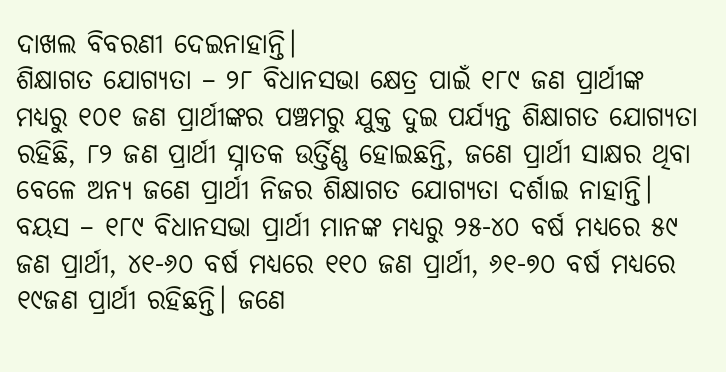ଦାଖଲ ବିବରଣୀ ଦେଇନାହାନ୍ତି।
ଶିକ୍ଷାଗତ ଯୋଗ୍ୟତା – ୨୮ ବିଧାନସଭା କ୍ଷେତ୍ର ପାଇଁ ୧୮୯ ଜଣ ପ୍ରାର୍ଥୀଙ୍କ ମଧ୍ୟରୁ ୧୦୧ ଜଣ ପ୍ରାର୍ଥୀଙ୍କର ପଞ୍ଚମରୁ ଯୁକ୍ତ ଦୁଇ ପର୍ଯ୍ୟନ୍ତ ଶିକ୍ଷାଗତ ଯୋଗ୍ୟତା ରହିଛି, ୮୨ ଜଣ ପ୍ରାର୍ଥୀ ସ୍ନାତକ ଉର୍ତ୍ତିଣ୍ଣ ହୋଇଛନ୍ତି, ଜଣେ ପ୍ରାର୍ଥୀ ସାକ୍ଷର ଥିବା ବେଳେ ଅନ୍ୟ ଜଣେ ପ୍ରାର୍ଥୀ ନିଜର ଶିକ୍ଷାଗତ ଯୋଗ୍ୟତା ଦର୍ଶାଇ ନାହାନ୍ତି।
ବୟସ – ୧୮୯ ବିଧାନସଭା ପ୍ରାର୍ଥୀ ମାନଙ୍କ ମଧ୍ୟରୁ ୨୫-୪୦ ବର୍ଷ ମଧ୍ୟରେ ୫୯ ଜଣ ପ୍ରାର୍ଥୀ, ୪୧-୬୦ ବର୍ଷ ମଧ୍ୟରେ ୧୧୦ ଜଣ ପ୍ରାର୍ଥୀ, ୬୧-୭୦ ବର୍ଷ ମଧ୍ୟରେ ୧୯ଜଣ ପ୍ରାର୍ଥୀ ରହିଛନ୍ତି। ଜଣେ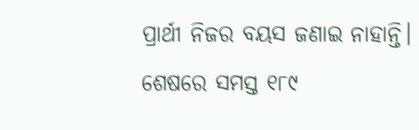ପ୍ରାର୍ଥୀ ନିଜର ବୟସ ଜଣାଇ ନାହାନ୍ତି।
ଶେଷରେ ସମସ୍ତ ୧୮୯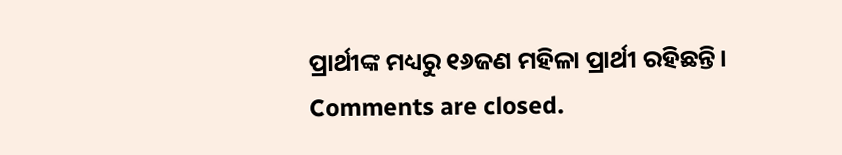ପ୍ରାର୍ଥୀଙ୍କ ମଧ୍ୟରୁ ୧୬ଜଣ ମହିଳା ପ୍ରାର୍ଥୀ ରହିଛନ୍ତି।
Comments are closed.